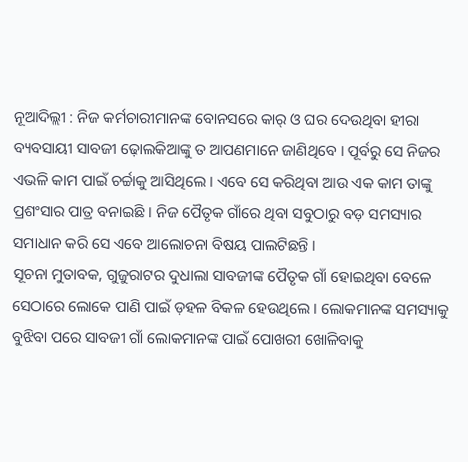ନୂଆଦିଲ୍ଲୀ : ନିଜ କର୍ମଚାରୀମାନଙ୍କ ବୋନସରେ କାର୍ ଓ ଘର ଦେଉଥିବା ହୀରା ବ୍ୟବସାୟୀ ସାବଜୀ ଢ଼ୋଲକିଆଙ୍କୁ ତ ଆପଣମାନେ ଜାଣିଥିବେ । ପୂର୍ବରୁ ସେ ନିଜର ଏଭଳି କାମ ପାଇଁ ଚର୍ଚ୍ଚାକୁ ଆସିଥିଲେ । ଏବେ ସେ କରିଥିବା ଆଉ ଏକ କାମ ତାଙ୍କୁ ପ୍ରଶଂସାର ପାତ୍ର ବନାଇଛି । ନିଜ ପୈତୃକ ଗାଁରେ ଥିବା ସବୁଠାରୁ ବଡ଼ ସମସ୍ୟାର ସମାଧାନ କରି ସେ ଏବେ ଆଲୋଚନା ବିଷୟ ପାଲଟିଛନ୍ତି ।
ସୂଚନା ମୁତାବକ, ଗୁଜୁରାଟର ଦୁଧାଲା ସାବଜୀଙ୍କ ପୈତୃକ ଗାଁ ହୋଇଥିବା ବେଳେ ସେଠାରେ ଲୋକେ ପାଣି ପାଇଁ ଡ଼ହଳ ବିକଳ ହେଉଥିଲେ । ଲୋକମାନଙ୍କ ସମସ୍ୟାକୁ ବୁଝିବା ପରେ ସାବଜୀ ଗାଁ ଲୋକମାନଙ୍କ ପାଇଁ ପୋଖରୀ ଖୋଳିବାକୁ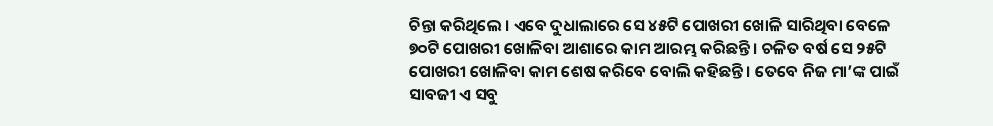ଚିନ୍ତା କରିଥିଲେ । ଏବେ ଦୁଧାଲାରେ ସେ ୪୫ଟି ପୋଖରୀ ଖୋଳି ସାରିଥିବା ବେଳେ ୭୦ଟି ପୋଖରୀ ଖୋଳିବା ଆଶାରେ କାମ ଆରମ୍ଭ କରିଛନ୍ତି । ଚଳିତ ବର୍ଷ ସେ ୨୫ଟି ପୋଖରୀ ଖୋଳିବା କାମ ଶେଷ କରିବେ ବୋଲି କହିଛନ୍ତି । ତେବେ ନିଜ ମା’ଙ୍କ ପାଇଁ ସାବଜୀ ଏ ସବୁ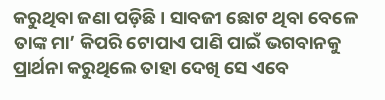କରୁଥିବା ଜଣା ପଡ଼ିଛି । ସାବଜୀ ଛୋଟ ଥିବା ବେଳେ ତାଙ୍କ ମା’ କିପରି ଟୋପାଏ ପାଣି ପାଇଁ ଭଗବାନକୁ ପ୍ରାର୍ଥନା କରୁଥିଲେ ତାହା ଦେଖି ସେ ଏବେ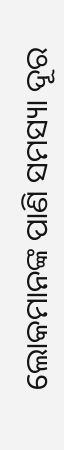ଲୋକମାନଙ୍କ ପାଣି ସମସ୍ୟା ଦୂର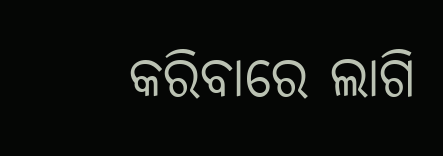କରିବାରେ ଲାଗି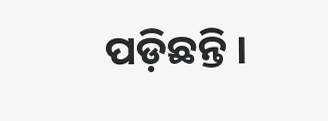ପଡ଼ିଛନ୍ତି ।